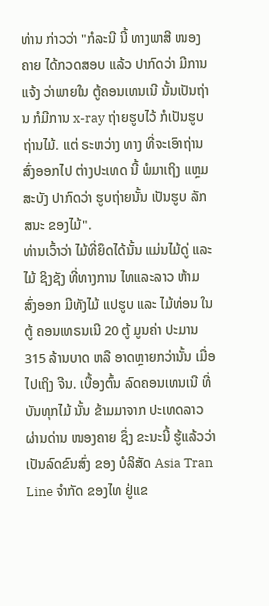ທ່ານ ກ່າວວ່າ "ກໍລະນີ ນີ້ ທາງພາສີ ໜອງຄາຍ ໄດ້ກວດສອບ ແລ້ວ ປາກົດວ່າ ມີການແຈ້ງ ວ່າພາຍໃນ ຕູ້ຄອນເທນເນີ ນັ້ນເປັນຖ່ານ ກໍມີການ x-ray ຖ່າຍຮູບໄວ້ ກໍເປັນຮູບ ຖ່ານໄມ້. ແຕ່ ຣະຫວ່າງ ທາງ ທີ່ຈະເອົາຖ່ານ ສົ່ງອອກໄປ ຕ່າງປະເທດ ນີ້ ພໍມາເຖິງ ແຫຼມສະບັງ ປາກົດວ່າ ຮູບຖ່າຍນັ້ນ ເປັນຮູບ ລັກສນະ ຂອງໄມ້".
ທ່ານເວົ້າວ່າ ໄມ້ທີ່ຍຶດໄດ້ນັ້ນ ແມ່ນໄມ້ດູ່ ແລະ ໄມ້ ຊິງຊັງ ທີ່ທາງການ ໄທແລະລາວ ຫ້າມ ສົ່ງອອກ ມີທັງໄມ້ ແປຮູບ ແລະ ໄມ້ທ່ອນ ໃນຕູ້ ຄອນເທຣນເນີ 20 ຕູ້ ມູນຄ່າ ປະມານ 315 ລ້ານບາດ ຫລື ອາດຫຼາຍກວ່ານັ້ນ ເມື່ອໄປເຖິງ ຈີນ. ເບື້ອງຕົ້ນ ລົດຄອນເທນເນີ ທີ່ບັນທຸກໄມ້ ນັ້ນ ຂ້າມມາຈາກ ປະເທດລາວ ຜ່ານດ່ານ ໜອງຄາຍ ຊຶ່ງ ຂະນະນີ້ ຮູ້ແລ້ວວ່າ ເປັນລົດຂົນສົ່ງ ຂອງ ບໍລິສັດ Asia Tran Line ຈໍາກັດ ຂອງໄທ ຢູ່ແຂ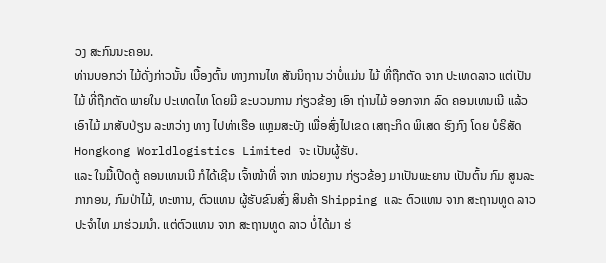ວງ ສະກົນນະຄອນ.
ທ່ານບອກວ່າ ໄມ້ດັ່ງກ່າວນັ້ນ ເບື້ອງຕົ້ນ ທາງການໄທ ສັນນິຖານ ວ່າບໍ່ແມ່ນ ໄມ້ ທີ່ຖືກຕັດ ຈາກ ປະເທດລາວ ແຕ່ເປັນໄມ້ ທີ່ຖືກຕັດ ພາຍໃນ ປະເທດໄທ ໂດຍມີ ຂະບວນການ ກ່ຽວຂ້ອງ ເອົາ ຖ່ານໄມ້ ອອກຈາກ ລົດ ຄອນເທນເນີ ແລ້ວເອົາໄມ້ ມາສັບປ່ຽນ ລະຫວ່າງ ທາງ ໄປທ່າເຮືອ ແຫຼມສະບັງ ເພື່ອສົ່ງໄປເຂດ ເສຖະກິດ ພິເສດ ຮົງກົງ ໂດຍ ບໍຣິສັດ Hongkong Worldlogistics Limited ຈະ ເປັນຜູ້ຮັບ.
ແລະ ໃນມື້ເປີດຕູ້ ຄອນເທນເນີ ກໍໄດ້ເຊີນ ເຈົ້າໜ້າທີ່ ຈາກ ໜ່ວຍງານ ກ່ຽວຂ້ອງ ມາເປັນພະຍານ ເປັນຕົ້ນ ກົມ ສູນລະກາກອນ, ກົມປ່າໄມ້, ທະຫານ, ຕົວແທນ ຜູ້ຮັບຂົນສົ່ງ ສິນຄ້າ Shipping ແລະ ຕົວແທນ ຈາກ ສະຖານທູດ ລາວ ປະຈໍາໄທ ມາຮ່ວມນໍາ. ແຕ່ຕົວແທນ ຈາກ ສະຖານທູດ ລາວ ບໍ່ໄດ້ມາ ຮ່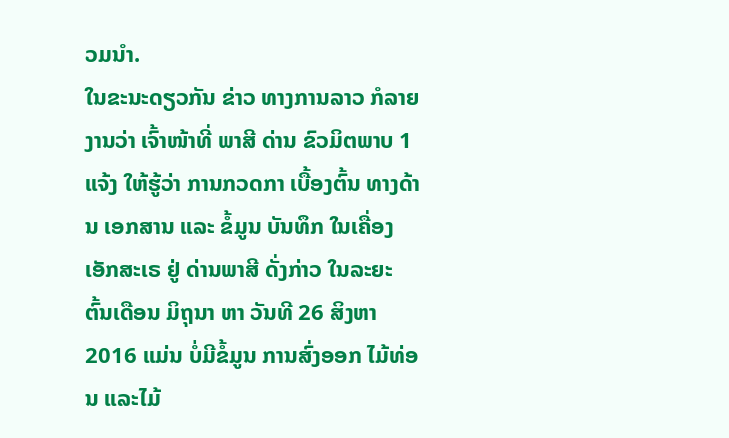ວມນໍາ.
ໃນຂະນະດຽວກັນ ຂ່າວ ທາງການລາວ ກໍລາຍງານວ່າ ເຈົ້າໜ້າທີ່ ພາສີ ດ່ານ ຂົວມິຕພາບ 1 ແຈ້ງ ໃຫ້ຮູ້ວ່າ ການກວດກາ ເບື້ອງຕົ້ນ ທາງດ້ານ ເອກສານ ແລະ ຂໍ້ມູນ ບັນທຶກ ໃນເຄື່ອງ ເອັກສະເຣ ຢູ່ ດ່ານພາສີ ດັ່ງກ່າວ ໃນລະຍະ ຕົ້ນເດືອນ ມິຖຸນາ ຫາ ວັນທີ 26 ສິງຫາ 2016 ແມ່ນ ບໍ່ມີຂໍ້ມູນ ການສົ່ງອອກ ໄມ້ທ່ອນ ແລະໄມ້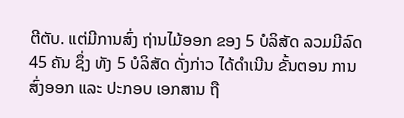ຕີຕັບ. ແຕ່ມີການສົ່ງ ຖ່ານໄມ້ອອກ ຂອງ 5 ບໍລິສັດ ລວມມີລົດ 45 ຄັນ ຊຶ່ງ ທັງ 5 ບໍລິສັດ ດັ່ງກ່າວ ໄດ້ດໍາເນີນ ຂັ້ນຕອນ ການສົ່ງອອກ ແລະ ປະກອບ ເອກສານ ຖື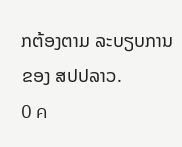ກຕ້ອງຕາມ ລະບຽບການ ຂອງ ສປປລາວ.
0 ค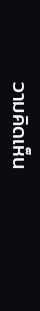วามคิดเห็น